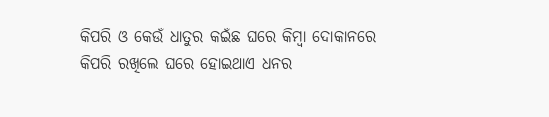କିପରି ଓ କେଉଁ ଧାତୁର କଇଁଛ ଘରେ କିମ୍ବା ଦୋକାନରେ କିପରି ରଖିଲେ ଘରେ ହୋଇଥାଏ ଧନର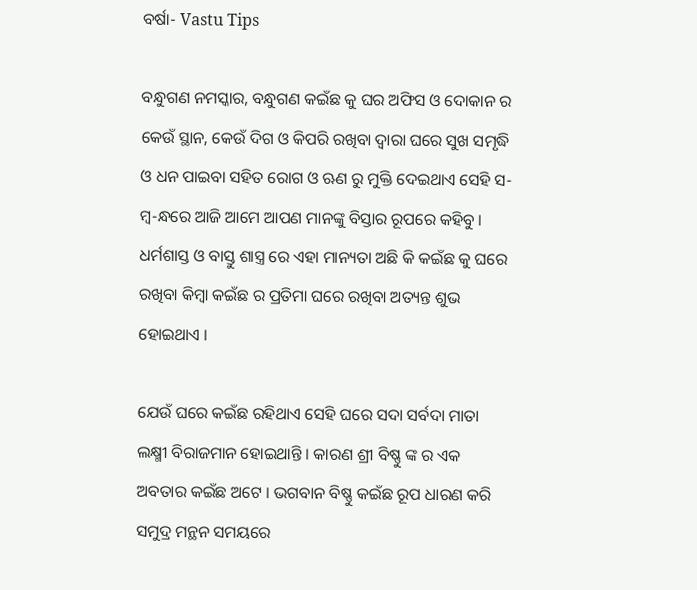ବର୍ଷା- Vastu Tips

ବନ୍ଧୁଗଣ ନମସ୍କାର, ବନ୍ଧୁଗଣ କଇଁଛ କୁ ଘର ଅଫିସ ଓ ଦୋକାନ ର କେଉଁ ସ୍ଥାନ, କେଉଁ ଦିଗ ଓ କିପରି ରଖିବା ଦ୍ବାରା ଘରେ ସୁଖ ସମୃଦ୍ଧି ଓ ଧନ ପାଇବା ସହିତ ରୋଗ ଓ ଋଣ ରୁ ମୁକ୍ତି ଦେଇଥାଏ ସେହି ସ-ମ୍ବ-ନ୍ଧରେ ଆଜି ଆମେ ଆପଣ ମାନଙ୍କୁ ବିସ୍ତାର ରୂପରେ କହିବୁ । ଧର୍ମଶାସ୍ତ ଓ ବାସ୍ତୁ ଶାସ୍ତ୍ର ରେ ଏହା ମାନ୍ୟତା ଅଛି କି କଇଁଛ କୁ ଘରେ ରଖିବା କିମ୍ବା କଇଁଛ ର ପ୍ରତିମା ଘରେ ରଖିବା ଅତ୍ୟନ୍ତ ଶୁଭ ହୋଇଥାଏ ।

ଯେଉଁ ଘରେ କଇଁଛ ରହିଥାଏ ସେହି ଘରେ ସଦା ସର୍ବଦା ମାତା ଲକ୍ଷ୍ମୀ ବିରାଜମାନ ହୋଇଥାନ୍ତି । କାରଣ ଶ୍ରୀ ବିଷ୍ଣୁ ଙ୍କ ର ଏକ ଅବତାର କଇଁଛ ଅଟେ । ଭଗବାନ ବିଷ୍ଣୁ କଇଁଛ ରୂପ ଧାରଣ କରି ସମୁଦ୍ର ମନ୍ଥନ ସମୟରେ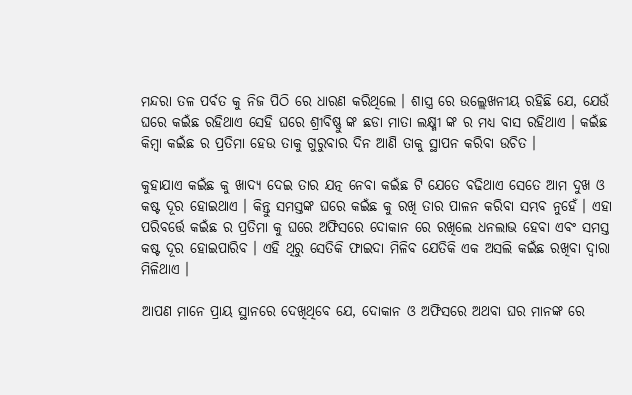ମନ୍ଦରା ତଳ ପର୍ବତ କୁ ନିଜ ପିଠି ରେ ଧାରଣ କରିଥିଲେ । ଶାସ୍ତ୍ର ରେ ଉଲ୍ଲେଖନୀୟ ରହିଛି ଯେ, ଯେଉଁ ଘରେ କଇଁଛ ରହିଥାଏ ସେହି ଘରେ ଶ୍ରୀବିଷ୍ଣୁ ଙ୍କ ଛଡା ମାତା ଲକ୍ଷ୍ମୀ ଙ୍କ ର ମଧ୍ୟ ବାସ ରହିଥାଏ । କଇଁଛ କିମ୍ବା କଇଁଛ ର ପ୍ରତିମା ହେଉ ତାକୁ ଗୁରୁବାର ଦିନ ଆଣି ତାକୁ ସ୍ଥାପନ କରିବା ଉଚିତ ।

କୁହାଯାଏ କଇଁଛ କୁ ଖାଦ୍ୟ ଦେଇ ତାର ଯତ୍ନ ନେବା କଇଁଛ ଟି ଯେତେ ବଢିଥାଏ ସେତେ ଆମ ଦୁଖ ଓ କଷ୍ଟ ଦୂର ହୋଇଥାଏ । କିନ୍ତୁ ସମସ୍ତଙ୍କ ଘରେ କଇଁଛ କୁ ରଖି ତାର ପାଳନ କରିବା ସମ୍ଭବ ନୁହେଁ । ଏହା ପରିବର୍ତ୍ତେ କଇଁଛ ର ପ୍ରତିମା କୁ ଘରେ ଅଫିସରେ ଦୋକାନ ରେ ରଖିଲେ ଧନଲାଭ ହେବା ଏବଂ ସମସ୍ତ କଷ୍ଟ ଦୂର ହୋଇପାରିବ । ଏହି ଥିରୁ ସେତିକି ଫାଇଦା ମିଳିବ ଯେତିକି ଏକ ଅସଲି କଇଁଛ ରଖିବା ଦ୍ଵାରା ମିଳିଥାଏ ।

ଆପଣ ମାନେ ପ୍ରାୟ ସ୍ଥାନରେ ଦେଖିଥିବେ ଯେ, ଦୋକାନ ଓ ଅଫିସରେ ଅଥବା ଘର ମାନଙ୍କ ରେ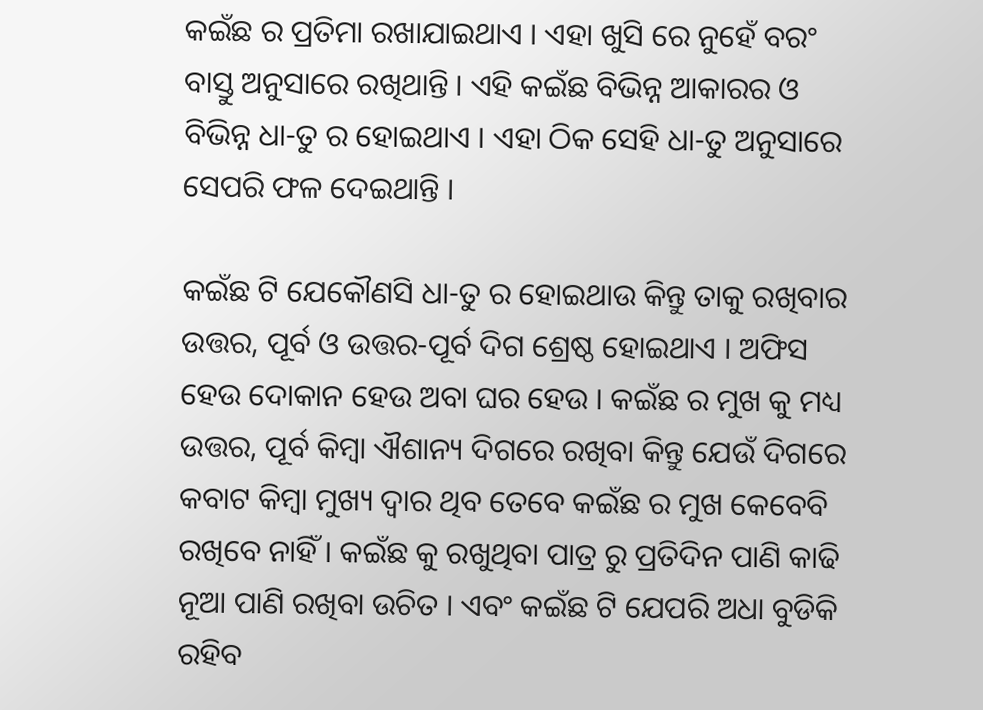କଇଁଛ ର ପ୍ରତିମା ରଖାଯାଇଥାଏ । ଏହା ଖୁସି ରେ ନୁହେଁ ବରଂ ବାସ୍ତୁ ଅନୁସାରେ ରଖିଥାନ୍ତି । ଏହି କଇଁଛ ବିଭିନ୍ନ ଆକାରର ଓ ବିଭିନ୍ନ ଧା-ତୁ ର ହୋଇଥାଏ । ଏହା ଠିକ ସେହି ଧା-ତୁ ଅନୁସାରେ ସେପରି ଫଳ ଦେଇଥାନ୍ତି ।

କଇଁଛ ଟି ଯେକୌଣସି ଧା-ତୁ ର ହୋଇଥାଉ କିନ୍ତୁ ତାକୁ ରଖିବାର ଉତ୍ତର, ପୂର୍ବ ଓ ଉତ୍ତର-ପୂର୍ବ ଦିଗ ଶ୍ରେଷ୍ଠ ହୋଇଥାଏ । ଅଫିସ ହେଉ ଦୋକାନ ହେଉ ଅବା ଘର ହେଉ । କଇଁଛ ର ମୁଖ କୁ ମଧ୍ୟ ଉତ୍ତର, ପୂର୍ବ କିମ୍ବା ଐଶାନ୍ୟ ଦିଗରେ ରଖିବା କିନ୍ତୁ ଯେଉଁ ଦିଗରେ କବାଟ କିମ୍ବା ମୁଖ୍ୟ ଦ୍ୱାର ଥିବ ତେବେ କଇଁଛ ର ମୁଖ କେବେବି ରଖିବେ ନାହିଁ । କଇଁଛ କୁ ରଖୁଥିବା ପାତ୍ର ରୁ ପ୍ରତିଦିନ ପାଣି କାଢି ନୂଆ ପାଣି ରଖିବା ଉଚିତ । ଏବଂ କଇଁଛ ଟି ଯେପରି ଅଧା ବୁଡିକି ରହିବ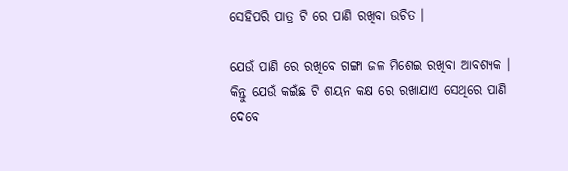ସେହିପରି ପାତ୍ର ଟି ରେ ପାଣି ରଖିବା ଉଚିତ ।

ଯେଉଁ ପାଣି ରେ ରଖିବେ ଗଙ୍ଗା ଜଳ ମିଶେଇ ରଖିବା ଆବଶ୍ୟକ । କିନ୍ତୁ ଯେଉଁ କଇଁଛ ଟି ଶୟନ କକ୍ଷ ରେ ରଖାଯାଏ ସେଥିରେ ପାଣି ଦେବେ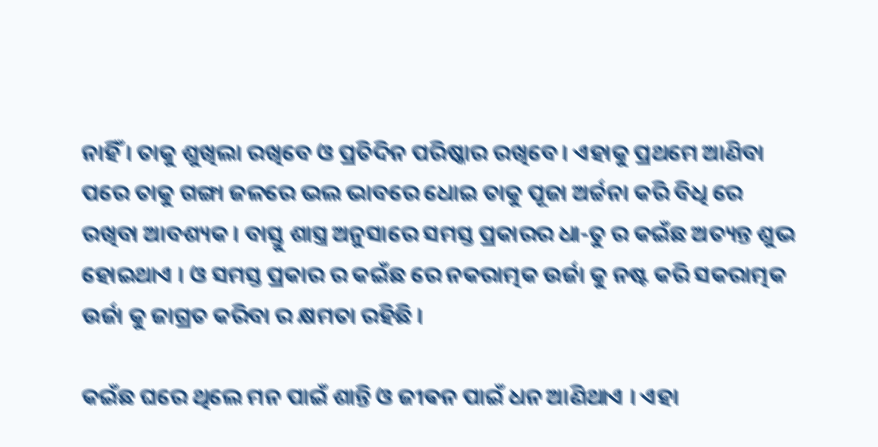ନାହିଁ । ତାକୁ ଶୁଖିଲା ରଖିବେ ଓ ପ୍ରତିଦିନ ପରିଷ୍କାର ରଖିବେ । ଏହାକୁ ପ୍ରଥମେ ଆଣିବା ପରେ ତାକୁ ଗଙ୍ଗା ଜଳରେ ଭଲ ଭାବରେ ଧୋଇ ତାକୁ ପୂଜା ଅର୍ଚ୍ଚନା କରି ବିଧି ରେ ରଖିବା ଆବଶ୍ୟକ । ବାସ୍ତୁ ଶାସ୍ତ୍ର ଅନୁସାରେ ସମସ୍ତ ପ୍ରକାରର ଧା-ତୁ ର କଇଁଛ ଅତ୍ୟନ୍ତ ଶୁଭ ହୋଇଥାଏ । ଓ ସମସ୍ତ ପ୍ରକାର ର କଇଁଛ ରେ ନକରାତ୍ମକ ଉର୍ଜା କୁ ନଷ୍ଟ କରି ସକରାତ୍ମକ ଉର୍ଜା କୁ ଜାଗ୍ରତ କରିବା ର କ୍ଷମତା ରହିଛି ।

କଇଁଛ ଘରେ ଥିଲେ ମନ ପାଇଁ ଶାନ୍ତି ଓ ଜୀଵନ ପାଇଁ ଧନ ଆଣିଥାଏ । ଏହା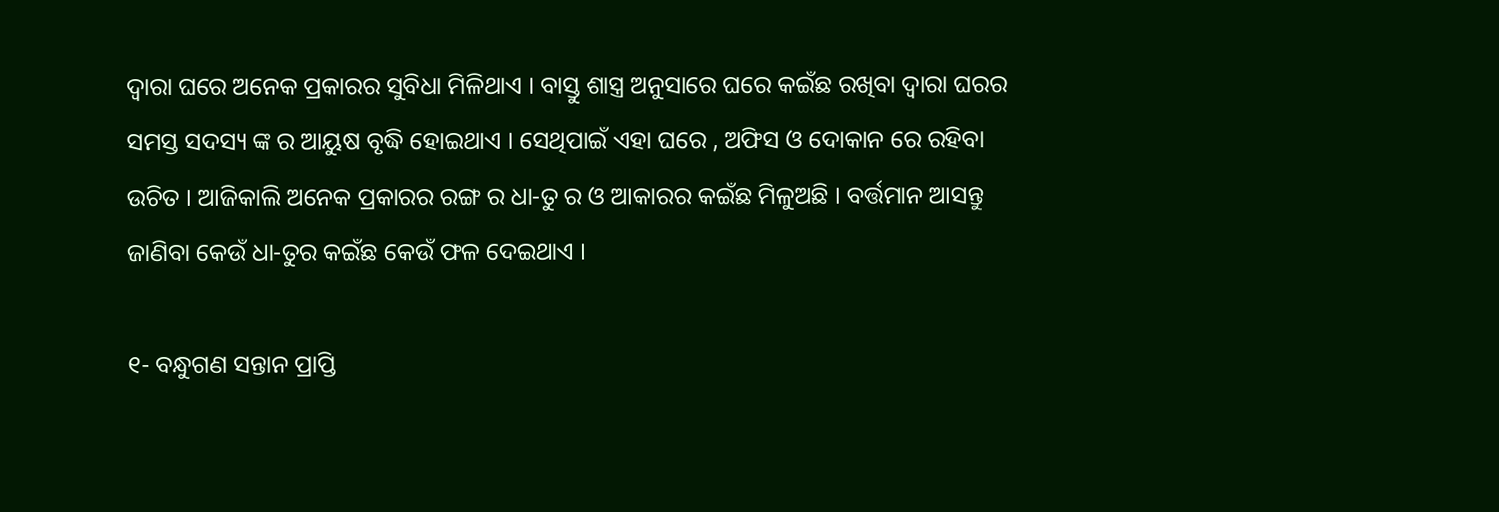ଦ୍ଵାରା ଘରେ ଅନେକ ପ୍ରକାରର ସୁବିଧା ମିଳିଥାଏ । ବାସ୍ତୁ ଶାସ୍ତ୍ର ଅନୁସାରେ ଘରେ କଇଁଛ ରଖିବା ଦ୍ୱାରା ଘରର ସମସ୍ତ ସଦସ୍ୟ ଙ୍କ ର ଆୟୁଷ ବୃଦ୍ଧି ହୋଇଥାଏ । ସେଥିପାଇଁ ଏହା ଘରେ , ଅଫିସ ଓ ଦୋକାନ ରେ ରହିବା ଉଚିତ । ଆଜିକାଲି ଅନେକ ପ୍ରକାରର ରଙ୍ଗ ର ଧା-ତୁ ର ଓ ଆକାରର କଇଁଛ ମିଳୁଅଛି । ବର୍ତ୍ତମାନ ଆସନ୍ତୁ ଜାଣିବା କେଉଁ ଧା-ତୁର କଇଁଛ କେଉଁ ଫଳ ଦେଇଥାଏ ।

୧- ବନ୍ଧୁଗଣ ସନ୍ତାନ ପ୍ରାପ୍ତି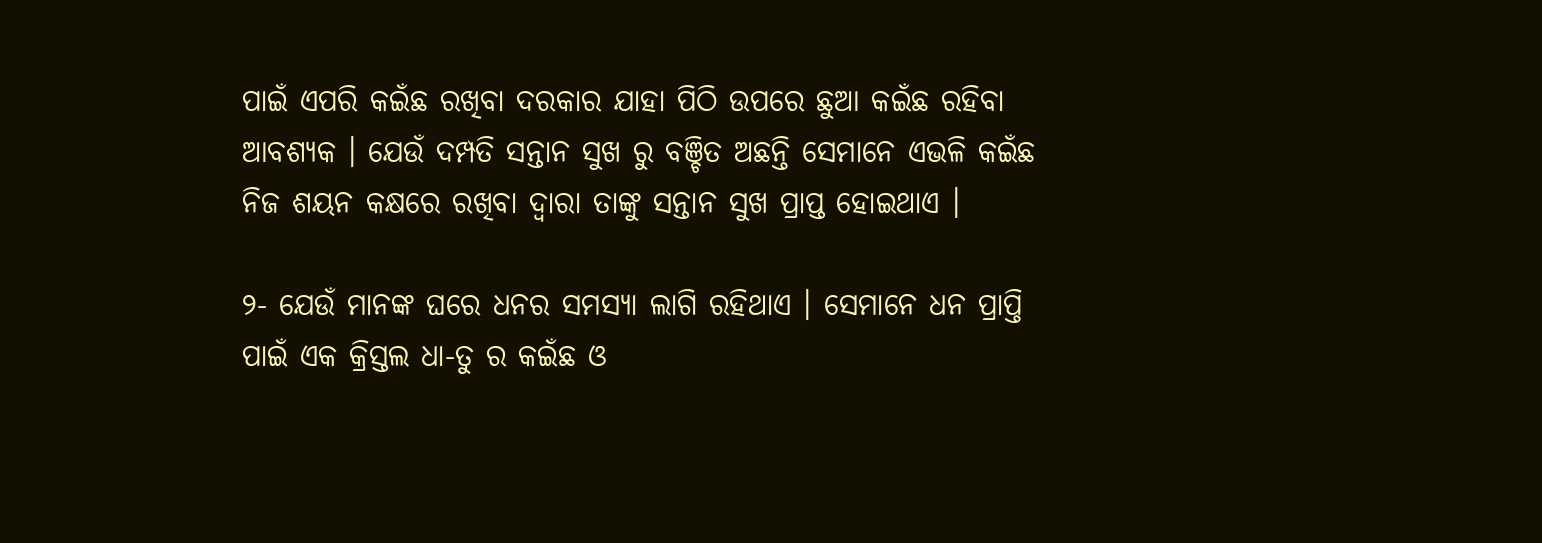ପାଇଁ ଏପରି କଇଁଛ ରଖିବା ଦରକାର ଯାହା ପିଠି ଉପରେ ଛୁଆ କଇଁଛ ରହିବା ଆବଶ୍ୟକ । ଯେଉଁ ଦମ୍ପତି ସନ୍ତାନ ସୁଖ ରୁ ବଞ୍ଚିତ ଅଛନ୍ତି ସେମାନେ ଏଭଳି କଇଁଛ ନିଜ ଶୟନ କକ୍ଷରେ ରଖିବା ଦ୍ୱାରା ତାଙ୍କୁ ସନ୍ତାନ ସୁଖ ପ୍ରାପ୍ତ ହୋଇଥାଏ ।

୨- ଯେଉଁ ମାନଙ୍କ ଘରେ ଧନର ସମସ୍ୟା ଲାଗି ରହିଥାଏ । ସେମାନେ ଧନ ପ୍ରାପ୍ତି ପାଇଁ ଏକ କ୍ରିସ୍ତଲ ଧା-ତୁ ର କଇଁଛ ଓ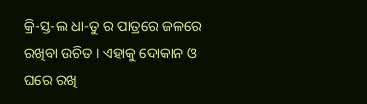କ୍ରି-ସ୍ତ-ଲ ଧା-ତୁ ର ପାତ୍ରରେ ଜଳରେ ରଖିବା ଉଚିତ । ଏହାକୁ ଦୋକାନ ଓ ଘରେ ରଖି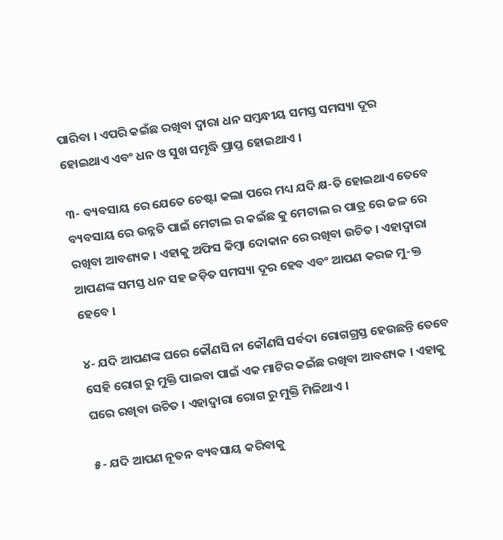ପାରିବା । ଏପରି କଇଁଛ ରଖିବା ଦ୍ୱାରା ଧନ ସମ୍ବନ୍ଧୀୟ ସମସ୍ତ ସମସ୍ୟା ଦୂର ହୋଇଥାଏ ଏବଂ ଧନ ଓ ସୁଖ ସମୃଦ୍ଧି ପ୍ରାପ୍ତ ହୋଇଥାଏ ।

୩- ବ୍ୟବସାୟ ରେ ଯେତେ ଚେଷ୍ଟା କଲା ପରେ ମଧ୍ୟ ଯଦି କ୍ଷ-ତି ହୋଇଥାଏ ତେବେ ବ୍ୟବସାୟ ରେ ଉନ୍ନତି ପାଇଁ ମେଟାଲ ର କଇଁଛ କୁ ମେଟାଲ ର ପାତ୍ର ରେ ଜଳ ରେ ରଖିବା ଆବଶ୍ୟକ । ଏହାକୁ ଅଫିସ କିମ୍ବା ଦୋକାନ ରେ ରଖିବା ଉଚିତ । ଏହାଦ୍ବାରା ଆପଣଙ୍କ ସମସ୍ତ ଧନ ସହ ଜଡ଼ିତ ସମସ୍ୟା ଦୂର ହେବ ଏବଂ ଆପଣ କରଜ ମୁ-କ୍ତ ହେବେ ।

୪- ଯଦି ଆପଣଙ୍କ ଘରେ କୌଣସି ନା କୌଣସି ସର୍ବଦା ରୋଗଗ୍ରସ୍ତ ହେଉଛନ୍ତି ତେବେ ସେହି ରୋଗ ରୁ ମୁକ୍ତି ପାଇବା ପାଇଁ ଏକ ମାଟିର କଇଁଛ ରଖିବା ଆବଶ୍ୟକ । ଏହାକୁ ଘରେ ରଖିବା ଉଚିତ । ଏହାଦ୍ବାରା ରୋଗ ରୁ ମୁକ୍ତି ମିଳିଥାଏ ।

୫- ଯଦି ଆପଣ ନୂତନ ବ୍ୟବସାୟ କରିବାକୁ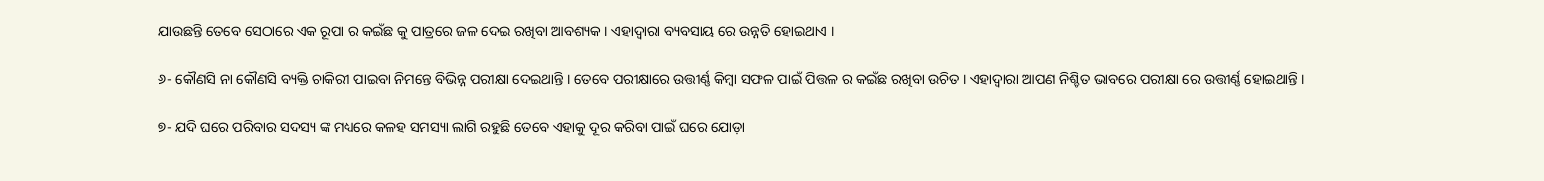ଯାଉଛନ୍ତି ତେବେ ସେଠାରେ ଏକ ରୂପା ର କଇଁଛ କୁ ପାତ୍ରରେ ଜଳ ଦେଇ ରଖିବା ଆବଶ୍ୟକ । ଏହାଦ୍ବାରା ବ୍ୟବସାୟ ରେ ଉନ୍ନତି ହୋଇଥାଏ ।

୬- କୌଣସି ନା କୌଣସି ବ୍ୟକ୍ତି ଚାକିରୀ ପାଇବା ନିମନ୍ତେ ବିଭିନ୍ନ ପରୀକ୍ଷା ଦେଇଥାନ୍ତି । ତେବେ ପରୀକ୍ଷାରେ ଉତ୍ତୀର୍ଣ୍ଣ କିମ୍ବା ସଫଳ ପାଇଁ ପିତ୍ତଳ ର କଇଁଛ ରଖିବା ଉଚିତ । ଏହାଦ୍ବାରା ଆପଣ ନିଶ୍ଚିତ ଭାବରେ ପରୀକ୍ଷା ରେ ଉତ୍ତୀର୍ଣ୍ଣ ହୋଇଥାନ୍ତି ।

୭- ଯଦି ଘରେ ପରିବାର ସଦସ୍ୟ ଙ୍କ ମଧ୍ୟରେ କଳହ ସମସ୍ୟା ଲାଗି ରହୁଛି ତେବେ ଏହାକୁ ଦୂର କରିବା ପାଇଁ ଘରେ ଯୋଡ଼ା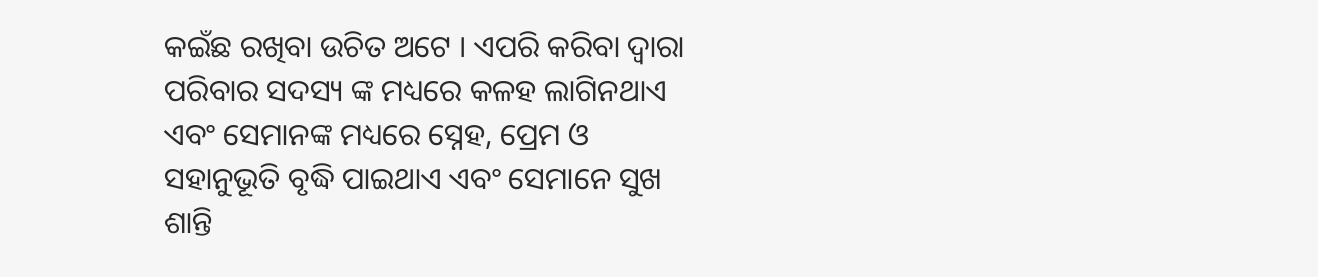କଇଁଛ ରଖିବା ଉଚିତ ଅଟେ । ଏପରି କରିବା ଦ୍ୱାରା ପରିବାର ସଦସ୍ୟ ଙ୍କ ମଧ୍ୟରେ କଳହ ଲାଗିନଥାଏ ଏବଂ ସେମାନଙ୍କ ମଧ୍ୟରେ ସ୍ନେହ, ପ୍ରେମ ଓ ସହାନୁଭୂତି ବୃଦ୍ଧି ପାଇଥାଏ ଏବଂ ସେମାନେ ସୁଖ ଶାନ୍ତି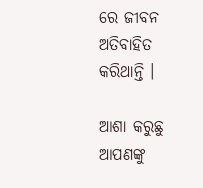ରେ ଜୀବନ ଅତିବାହିତ କରିଥାନ୍ତି ।

ଆଶା କରୁଛୁ ଆପଣଙ୍କୁ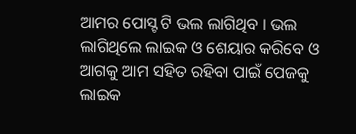ଆମର ପୋସ୍ଟ ଟି ଭଲ ଲାଗିଥିବ । ଭଲ ଲାଗିଥିଲେ ଲାଇକ ଓ ଶେୟାର କରିବେ ଓ ଆଗକୁ ଆମ ସହିତ ରହିବା ପାଇଁ ପେଜକୁ ଲାଇକ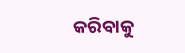କରିବାକୁ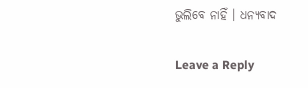ଭୁଲିବେ ନାହିଁ । ଧନ୍ୟବାଦ

Leave a Reply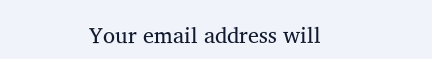Your email address will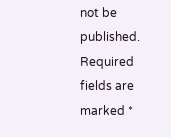not be published. Required fields are marked *